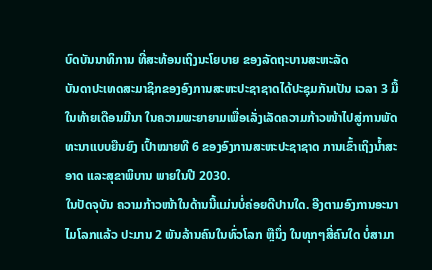ບົດບັນນາທິການ ທີ່ສະທ້ອນເຖິງນະໂຍບາຍ ຂອງລັດຖະບານສະຫະລັດ
ບັນດາປະເທດສະມາຊິກຂອງອົງການສະຫະປະຊາຊາດໄດ້ປະຊຸມກັນເປັນ ເວລາ 3 ມື້ ໃນທ້າຍເດືອນມີນາ ໃນຄວາມພະຍາຍາມເພື່ອເລັ່ງເລັດຄວາມກ້າວໜ້າໄປສູ່ການພັດທະນາແບບຍືນຍົງ ເປົ້າໝາຍທີ 6 ຂອງອົງການສະຫະປະຊາຊາດ ການເຂົ້າເຖິງນ້ຳສະອາດ ແລະສຸຂາພິບານ ພາຍໃນປີ 2030.
ໃນປັດຈຸບັນ ຄວາມກ້າວໜ້າໃນດ້ານນີ້ແມ່ນບໍ່ຄ່ອຍດີປານໃດ. ອີງຕາມອົງການອະນາໄມໂລກແລ້ວ ປະມານ 2 ພັນລ້ານຄົນໃນທົ່ວໂລກ ຫຼືນຶ່ງ ໃນທຸກໆສີ່ຄົນໃດ ບໍ່ສາມາ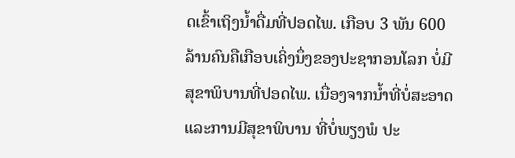ດເຂົ້າເຖິງນ້ຳດື່ມທີ່ປອດໄພ. ເກືອບ 3 ພັນ 600 ລ້ານຄົນຄືເກືອບເຄິ່ງນຶ່ງຂອງປະຊາກອນໂລກ ບໍ່ມີສຸຂາພິບານທີ່ປອດໄພ. ເນື່ອງຈາກນ້ຳທີ່ບໍ່ສະອາດ ແລະການມີສຸຂາພິບານ ທີ່ບໍ່ພຽງພໍ ປະ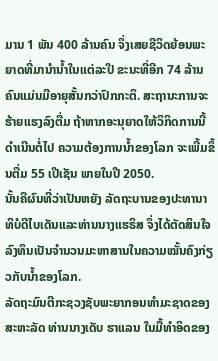ມານ 1 ພັນ 400 ລ້ານຄົນ ຈຶ່ງເສຍຊີວິດຍ້ອນພະຍາດທີ່ມານຳນ້ຳໃນແຕ່ລະປີ ຂະນະທີ່ອີກ 74 ລ້ານຄົນແມ່ນມີອາຍຸສັ້ນກວ່າປົກກະຕິ. ສະຖານະການຈະຮ້າຍແຮງລົງຕື່ມ ຖ້າຫາກອະນຸຍາດໃຫ້ວິກິດການນີ້ດຳເນີນຕໍ່ໄປ ຄວາມຕ້ອງການນ້ຳຂອງໂລກ ຈະເພີ້ມຂຶ້ນຕື່ມ 55 ເປີເຊັນ ພາຍໃນປີ 2050.
ນັ້ນຄືຜົນທີ່ວ່າເປັນຫຍັງ ລັດຖະບານຂອງປະທານາທິບໍດີໄບເດັນແລະທ່ານນາງແຮຣິສ ຈຶ່ງໄດ້ຕັດສິນໃຈ ລົງທຶນເປັນຈຳນວນມະຫາສານໃນຄວາມໝັ້ນຄົງກ່ຽວກັບນ້ຳຂອງໂລກ.
ລັດຖະມົນຕີກະຊວງຊັບພະຍາກອນທຳມະຊາດຂອງສະຫະລັດ ທ່ານນາງເດັບ ຮາແລນ ໃນມື້ທຳອິດຂອງ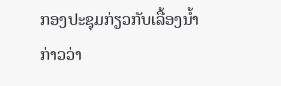ກອງປະຊຸມກ່ຽວກັບເລື້ອງນ້ຳກ່າວວ່າ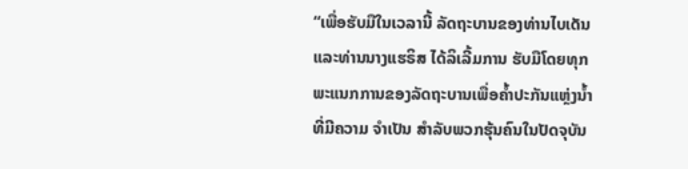“ເພື່ອຮັບມືໃນເວລານີ້ ລັດຖະບານຂອງທ່ານໄບເດັນ ແລະທ່ານນາງແຮຣິສ ໄດ້ລິເລີ້ມການ ຮັບມືໂດຍທຸກພະແນກການຂອງລັດຖະບານເພື່ອຄ້ຳປະກັນແຫຼ່ງນ້ຳທີ່ມີຄວາມ ຈຳເປັນ ສຳລັບພວກຮຸ້ນຄົນໃນປັດຈຸບັນ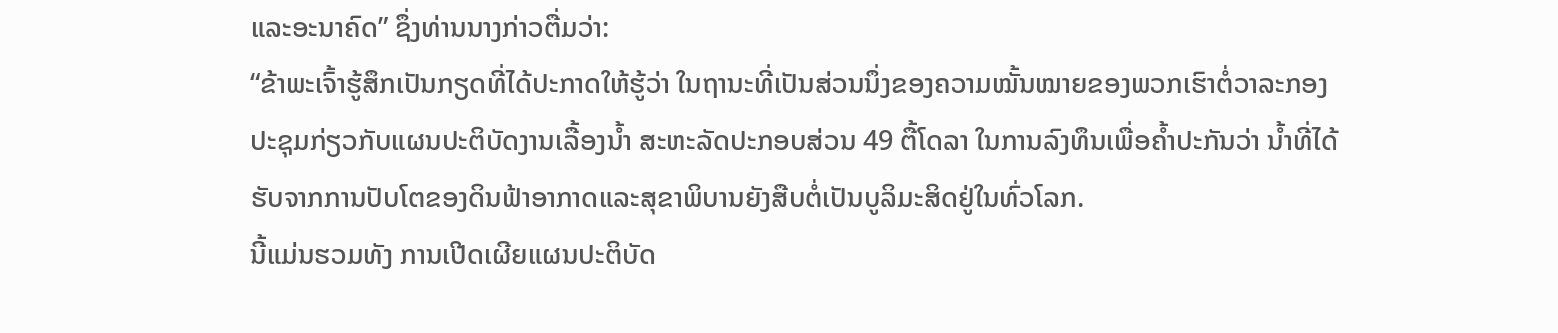ແລະອະນາຄົດ” ຊຶ່ງທ່ານນາງກ່າວຕື່ມວ່າ:
“ຂ້າພະເຈົ້າຮູ້ສຶກເປັນກຽດທີ່ໄດ້ປະກາດໃຫ້ຮູ້ວ່າ ໃນຖານະທີ່ເປັນສ່ວນນຶ່ງຂອງຄວາມໝັ້ນໝາຍຂອງພວກເຮົາຕໍ່ວາລະກອງປະຊຸມກ່ຽວກັບແຜນປະຕິບັດງານເລື້ອງນ້ຳ ສະຫະລັດປະກອບສ່ວນ 49 ຕື້ໂດລາ ໃນການລົງທຶນເພື່ອຄ້ຳປະກັນວ່າ ນ້ຳທີ່ໄດ້ຮັບຈາກການປັບໂຕຂອງດິນຟ້າອາກາດແລະສຸຂາພິບານຍັງສືບຕໍ່ເປັນບູລິມະສິດຢູ່ໃນທົ່ວໂລກ.
ນີ້ແມ່ນຮວມທັງ ການເປີດເຜີຍແຜນປະຕິບັດ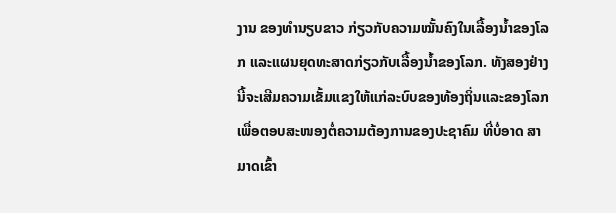ງານ ຂອງທຳນຽບຂາວ ກ່ຽວກັບຄວາມໝັ້ນຄົງໃນເລື້ອງນ້ຳຂອງໂລກ ແລະແຜນຍຸດທະສາດກ່ຽວກັບເລື້ອງນ້ຳຂອງໂລກ. ທັງສອງຢ່າງນີ້ຈະເສີມຄວາມເຂັ້ມແຂງໃຫ້ແກ່ລະບົບຂອງທ້ອງຖິ່ນແລະຂອງໂລກ ເພື່ອຕອບສະໜອງຕໍ່ຄວາມຕ້ອງການຂອງປະຊາຄົມ ທີ່ບໍ່ອາດ ສາມາດເຂົ້າ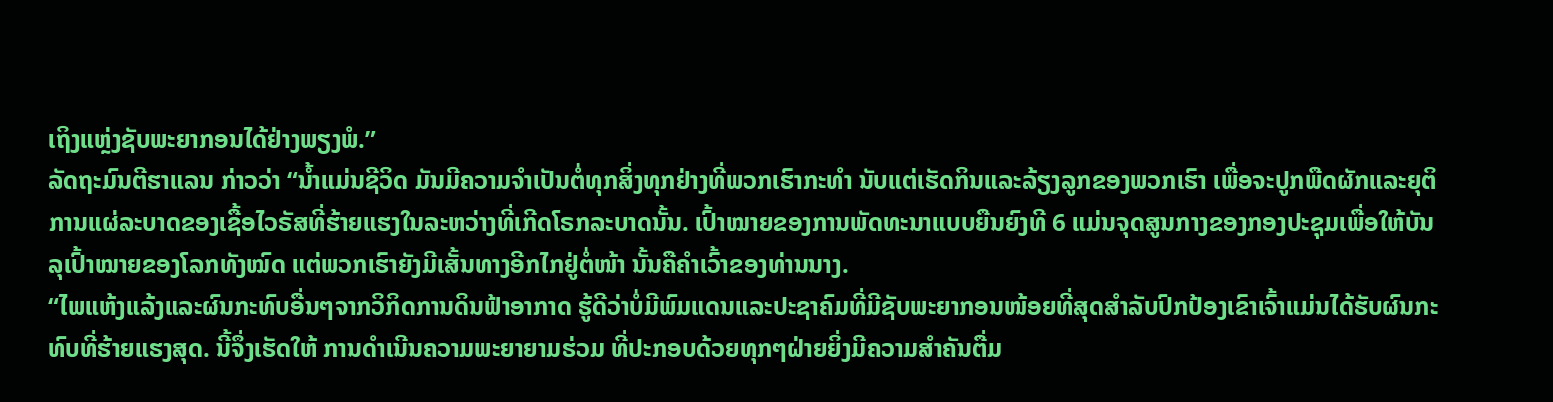ເຖິງແຫຼ່ງຊັບພະຍາກອນໄດ້ຢ່າງພຽງພໍ.”
ລັດຖະມົນຕີຮາແລນ ກ່າວວ່າ “ນ້ຳແມ່ນຊີວິດ ມັນມີຄວາມຈຳເປັນຕໍ່ທຸກສິ່ງທຸກຢ່າງທີ່ພວກເຮົາກະທຳ ນັບແຕ່ເຮັດກິນແລະລ້ຽງລູກຂອງພວກເຮົາ ເພື່ອຈະປູກພືດຜັກແລະຍຸຕິການແຜ່ລະບາດຂອງເຊື້ອໄວຣັສທີ່ຮ້າຍແຮງໃນລະຫວ່າງທີ່ເກີດໂຣກລະບາດນັ້ນ. ເປົ້າໝາຍຂອງການພັດທະນາແບບຍືນຍົງທີ 6 ແມ່ນຈຸດສູນກາງຂອງກອງປະຊຸມເພື່ອໃຫ້ບັນລຸເປົ້າໝາຍຂອງໂລກທັງໝົດ ແຕ່ພວກເຮົາຍັງມີເສັ້ນທາງອີກໄກຢູ່ຕໍ່ໜ້າ ນັ້ນຄືຄຳເວົ້າຂອງທ່ານນາງ.
“ໄພແຫ້ງແລ້ງແລະຜົນກະທົບອື່ນໆຈາກວິກິດການດິນຟ້າອາກາດ ຮູ້ດີວ່າບໍ່ມີພົມແດນແລະປະຊາຄົມທີ່ມີຊັບພະຍາກອນໜ້ອຍທີ່ສຸດສຳລັບປົກປ້ອງເຂົາເຈົ້າແມ່ນໄດ້ຮັບຜົນກະທົບທີ່ຮ້າຍແຮງສຸດ. ນີ້ຈຶ່ງເຮັດໃຫ້ ການດຳເນີນຄວາມພະຍາຍາມຮ່ວມ ທີ່ປະກອບດ້ວຍທຸກໆຝ່າຍຍິ່ງມີຄວາມສຳຄັນຕື່ມ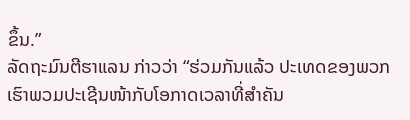ຂຶ້ນ.”
ລັດຖະມົນຕີຮາແລນ ກ່າວວ່າ “ຮ່ວມກັນແລ້ວ ປະເທດຂອງພວກເຮົາພວມປະເຊີນໜ້າກັບໂອກາດເວລາທີ່ສຳຄັນ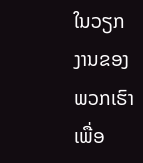ໃນວຽກງານຂອງພວກເຮົາ ເພື່ອ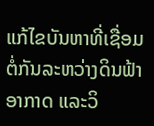ແກ້ໄຂບັນຫາທີ່ເຊື່ອມຕໍ່ກັນລະຫວ່າງດິນຟ້າອາກາດ ແລະວິ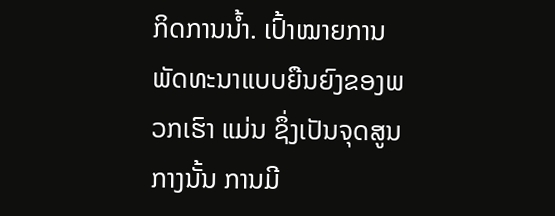ກິດການນ້ຳ. ເປົ້າໝາຍການພັດທະນາແບບຍືນຍົງຂອງພວກເຮົາ ແມ່ນ ຊຶ່ງເປັນຈຸດສູນກາງນັ້ນ ການມີ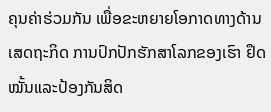ຄຸນຄ່າຮ່ວມກັນ ເພື່ອຂະຫຍາຍໂອກາດທາງດ້ານເສດຖະກິດ ການປົກປັກຮັກສາໂລກຂອງເຮົາ ຢຶດໝັ້ນແລະປ້ອງກັນສິດ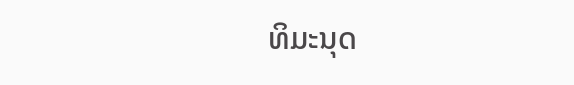ທິມະນຸດ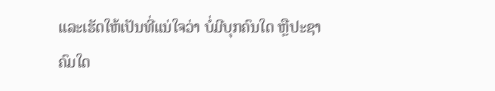ແລະເຮັດໃຫ້ເປັນທີ່ແນ່ໃຈວ່າ ບໍ່ມີບຸກຄົນໃດ ຫຼືປະຊາຄົມໃດ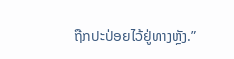ຖືກປະປ່ອຍໄວ້ຢູ່ທາງຫຼັງ.”